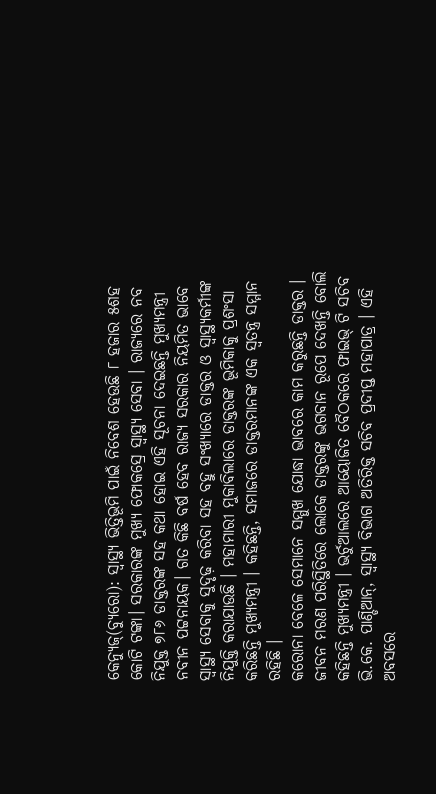କେନ୍ୟୁଜ୍(ବ୍ୟୁରୋ): ସ୍ୱାସ୍ଥ୍ୟ ଭିତ୍ତିଭୂମି ପାଇଁ ନିବେଶ ହେଉଛି ୮ ହଜାର ୫ଶହ କୋଟି ଟଙ୍କା। ସରକାରଙ୍କ ମୁଖ୍ୟ ଫୋକସ୍ରେ ସ୍ୱାସ୍ଥ୍ୟ ସେବା । ରାଜ୍ୟରେ ନବ ନିଯୁକ୍ତ ୭୮୬ ଡାକ୍ତରଙ୍କ ସହ କଥା ହୋଇ ଏହି ସୂଚନା ଦେଇଛନ୍ତି ମୁଖ୍ୟମନ୍ତ୍ରୀ ନବୀନ ପଟ୍ଟନାୟକ। ଗତ କିଛି ବର୍ଷ ହେବ ରାଜ୍ୟ ସରକାର ନିୟମିତ ଭାବେ ସ୍ୱାସ୍ଥ୍ୟ ସେବାକୁ ସୁଦୃଢ଼ କରିବା ସହ ବହୁ ସଂଖ୍ୟାରେ ଡାକ୍ତର ଓ ସ୍ୱାସ୍ଥ୍ୟକର୍ମୀଙ୍କ ନିଯୁକ୍ତି କରାଯାଉଛି । ମହାମାରୀ ମୁକାବିଲାରେ ଡାକ୍ତରଙ୍କ ଭୂମିକାକୁ ପ୍ରଶଂସା କରିଛନ୍ତି ମୁଖ୍ୟମନ୍ତ୍ରୀ । କହିଛନ୍ତି, ସମାଜରେ ଡାକ୍ତରମାନଙ୍କ ଏକ ସ୍ୱତନ୍ତ୍ର ସମ୍ମାନ ରହିଛି ।
କରୋନା ବେଳେ ସେମାନେ ସମ୍ମୁଖ ଯୋଦ୍ଧା ଭାବରେ କାମ କରୁଛନ୍ତି ଡାକ୍ତର । ଜୀବନ ମରଣ ପରିସ୍ଥିତିରେ ଲୋକେ ଡାକ୍ତରଙ୍କୁ ଭଗବାନ ରୂପେ ଦେଖନ୍ତି ବୋଲି କହିଛନ୍ତି ମୁଖ୍ୟମନ୍ତ୍ରୀ । ଭର୍ଚୁଆଲରେ ଆୟୋଜିତ ବୈଠକରେ ଫାଇଭ୍ ଟି ସଚିବ ଭି.କେ. ପାଣ୍ଡିଆନ୍, ସ୍ୱାସ୍ଥ୍ୟ ବିଭାଗ ଅତିରିକ୍ତ ସଚିବ ପ୍ରଦୀପ୍ତ ମହାପାତ୍ର । ଏହି ଅବସରେ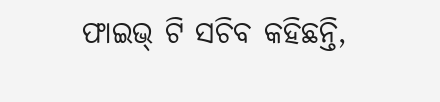ଫାଇଭ୍ ଟି ସଚିବ କହିଛନ୍ତି,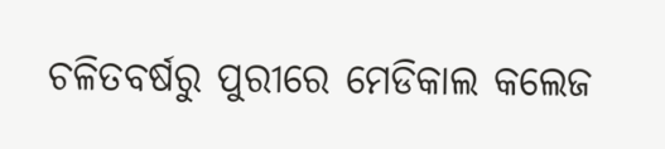ଚଳିତବର୍ଷରୁ ପୁରୀରେ ମେଡିକାଲ କଲେଜ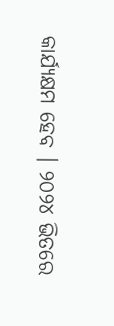କାର୍ଯ୍ୟକ୍ଷମ ହେବ । ୨୦୨୪ ଭିତରେ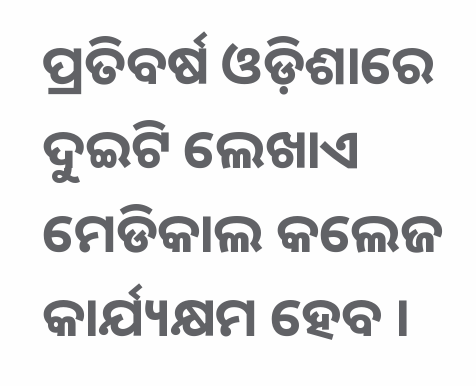ପ୍ରତିବର୍ଷ ଓଡ଼ିଶାରେ ଦୁଇଟି ଲେଖାଏ ମେଡିକାଲ କଲେଜ କାର୍ଯ୍ୟକ୍ଷମ ହେବ ।